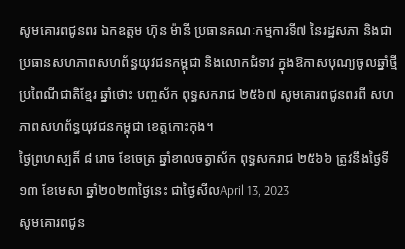សូមគោរពជូនពរ ឯកឧត្តម ហ៊ុន ម៉ានី ប្រធានគណៈកម្មការទី៧ នៃរដ្ឋសភា និងជាប្រធានសហភាពសហព័ន្ធយុវជនកម្ពុជា និងលោកជំទាវ ក្នុងឱកាសបុណ្យចូលឆ្នាំថ្មីប្រពៃណីជាតិខ្មែរ ឆ្នាំថោះ បញ្ចស័ក ពុទ្ធសករាជ ២៥៦៧ សូមគោរពជូនពរពី សហភាពសហព័ន្ធយុវជនកម្ពុជា ខេត្តកោះកុង។
ថ្ងៃព្រហស្បតិ៍ ៨ រោច ខែចេត្រ ឆ្នាំខាលចត្វាស័ក ពុទ្ធសករាជ ២៥៦៦ ត្រូវនឹងថ្ងៃទី១៣ ខែមេសា ឆ្នាំ២០២៣ថ្ងៃនេះ ជាថ្ងៃសីលApril 13, 2023
សូមគោរពជូន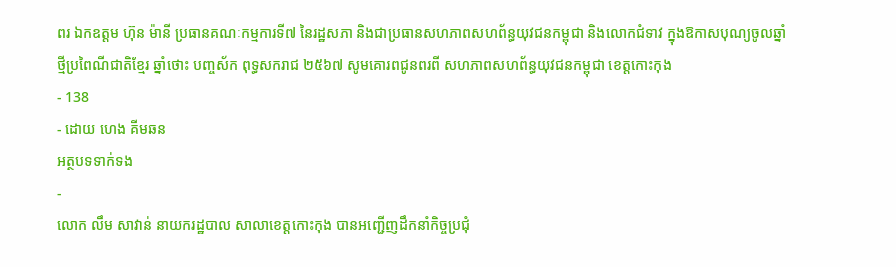ពរ ឯកឧត្តម ហ៊ុន ម៉ានី ប្រធានគណៈកម្មការទី៧ នៃរដ្ឋសភា និងជាប្រធានសហភាពសហព័ន្ធយុវជនកម្ពុជា និងលោកជំទាវ ក្នុងឱកាសបុណ្យចូលឆ្នាំថ្មីប្រពៃណីជាតិខ្មែរ ឆ្នាំថោះ បញ្ចស័ក ពុទ្ធសករាជ ២៥៦៧ សូមគោរពជូនពរពី សហភាពសហព័ន្ធយុវជនកម្ពុជា ខេត្តកោះកុង
- 138
- ដោយ ហេង គីមឆន
អត្ថបទទាក់ទង
-
លោក លឹម សាវាន់ នាយករដ្ឋបាល សាលាខេត្តកោះកុង បានអញ្ជើញដឹកនាំកិច្ចប្រជុំ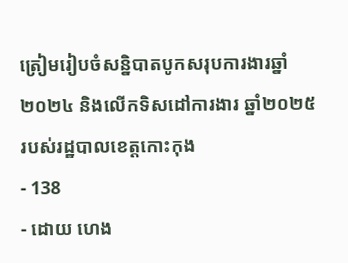ត្រៀមរៀបចំសន្និបាតបូកសរុបការងារឆ្នាំ២០២៤ និងលើកទិសដៅការងារ ឆ្នាំ២០២៥ របស់រដ្ឋបាលខេត្តកោះកុង
- 138
- ដោយ ហេង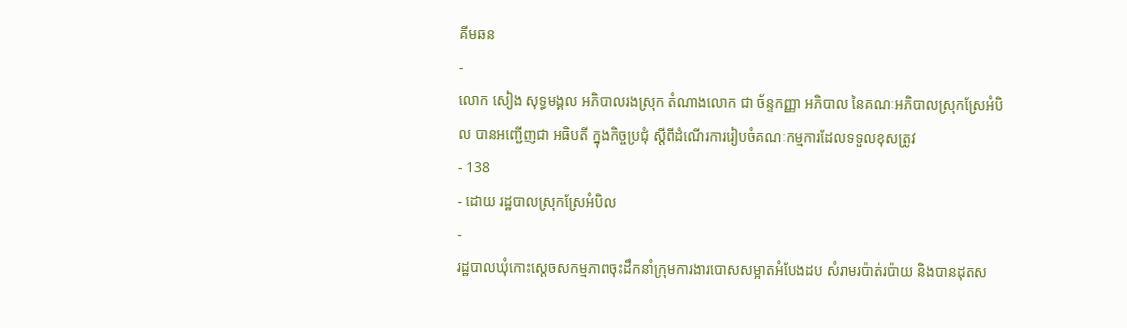គីមឆន
-
លោក សៀង សុទ្ធមង្គល អភិបាលរងស្រុក តំណាងលោក ជា ច័ន្ទកញ្ញា អភិបាល នៃគណៈអភិបាលស្រុកស្រែអំបិល បានអញ្ជើញជា អធិបតី ក្នុងកិច្ចប្រជុំ ស្តីពីដំណើរការរៀបចំគណៈកម្មការដែលទទួលខុសត្រូវ
- 138
- ដោយ រដ្ឋបាលស្រុកស្រែអំបិល
-
រដ្ឋបាលឃុំកោះស្ដេចសកម្មភាពចុះដឹកនាំក្រុមការងារបោសសម្អាតអំបែងដប សំរាមរប៉ាត់រប៉ាយ និងបានដុតស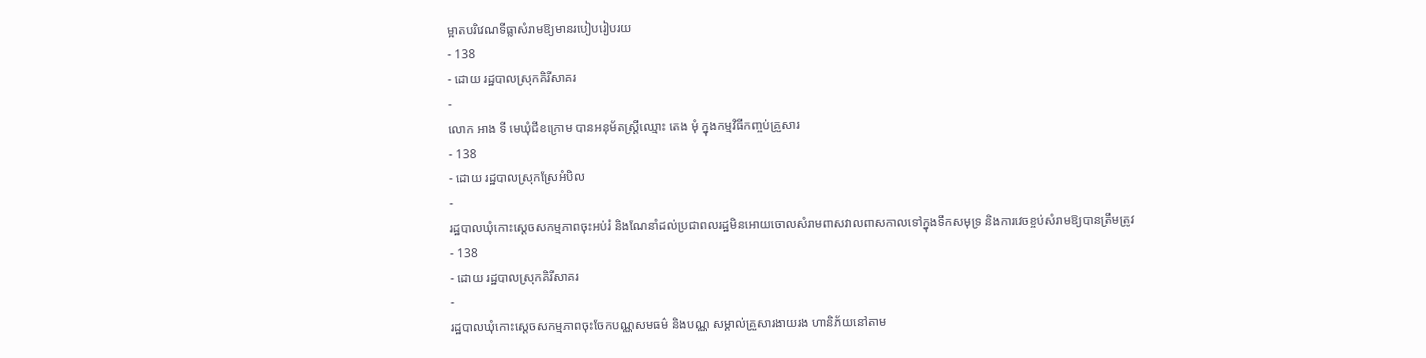ម្អាតបរិវេណទីធ្លាសំរាមឱ្យមានរបៀបរៀបរយ
- 138
- ដោយ រដ្ឋបាលស្រុកគិរីសាគរ
-
លោក អាង ទី មេឃុំជីខក្រោម បានអនុម័តស្ត្រីឈ្មោះ តេង មុំ ក្នុងកម្មវិធីកញ្ចប់គ្រួសារ
- 138
- ដោយ រដ្ឋបាលស្រុកស្រែអំបិល
-
រដ្ឋបាលឃុំកោះស្ដេចសកម្មភាពចុះអប់រំ និងណែនាំដល់ប្រជាពលរដ្ឋមិនអោយចោលសំរាមពាសវាលពាសកាលទៅក្នុងទឹកសមុទ្រ និងការវេចខ្ចប់សំរាមឱ្យបានត្រឹមត្រូវ
- 138
- ដោយ រដ្ឋបាលស្រុកគិរីសាគរ
-
រដ្ឋបាលឃុំកោះស្ដេចសកម្មភាពចុះចែកបណ្ណសមធម៌ និងបណ្ណ សម្គាល់គ្រួសារងាយរង ហានិភ័យនៅតាម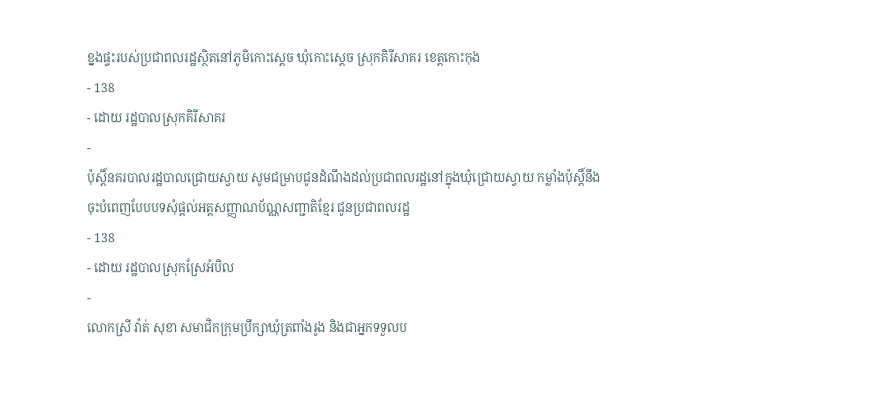ខ្នងផ្ទះរបស់ប្រជាពលរដ្ឋស្ថិតនៅភូមិកោះស្ដេច ឃុំកោះស្ដេច ស្រុកគិរីសាគរ ខេត្តកោះកុង
- 138
- ដោយ រដ្ឋបាលស្រុកគិរីសាគរ
-
ប៉ុស្តិ៍នគរបាលរដ្ឋបាលជ្រោយស្វាយ សូមជម្រាបជូនដំណឹងដល់ប្រជាពលរដ្ឋនៅក្នុងឃុំជ្រោយស្វាយ កម្លាំងប៉ុស្តិ៍នឹងចុះបំពេញបែបបទសុំផ្តល់អត្តសញ្ញាណប័ណ្ណសញ្ជាតិខ្មែរ ជូនប្រជាពលរដ្ឋ
- 138
- ដោយ រដ្ឋបាលស្រុកស្រែអំបិល
-
លោកស្រី វ៉ាត់ សុខា សមាជិកក្រុមប្រឹក្សាឃុំត្រពាំងរូង និងជាអ្នកទទួលប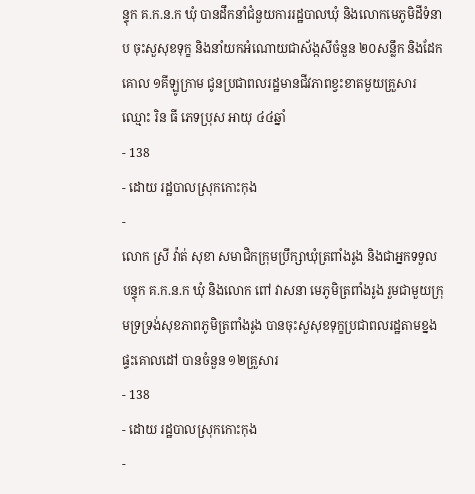ន្ទុក គ.ក.ន.ក ឃុំ បានដឹកនាំជំនួយការរដ្ឋបាលឃុំ និងលោកមេភូមិដីទំនាប ចុះសួសុខទុក្ខ និងនាំយកអំណោយជាស័ង្កសីចំនួន ២០សន្លឹក និងដែកគោល ១គីឡូក្រាម ជូនប្រជាពលរដ្ឋមានជីវភាពខ្វះខាតមួយគ្រួសារ ឈ្មោះ រិន ធី ភេទប្រុស អាយុ ៤៤ឆ្នាំ
- 138
- ដោយ រដ្ឋបាលស្រុកកោះកុង
-
លោក ស្រី វ៉ាត់ សុខា សមាជិកក្រុមប្រឹក្សាឃុំត្រពាំងរូង និងជាអ្នកទទួលបន្ទុក គ.ក.ន.ក ឃុំ និងលោក ពៅ វាសនា មេភូមិត្រពាំងរូង រួមជាមួយក្រុមទ្រទ្រង់សុខភាពភូមិត្រពាំងរូង បានចុះសួសុខទុក្ខប្រជាពលរដ្ឋតាមខ្នងផ្ទះគោលដៅ បានចំនួន ១២គ្រួសារ
- 138
- ដោយ រដ្ឋបាលស្រុកកោះកុង
-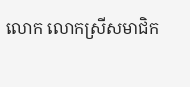លោក លោកស្រីសមាជិក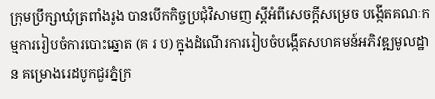ក្រុមប្រឹក្សាឃុំត្រពាំងរូង បានបើកកិច្ចប្រជុំវិសាមញ ស្ដីអំពីសេចក្តីសម្រេច បង្កើតគណៈកម្មការរៀបចំការបោះឆ្នោត (គ រ ប) ក្នុងដំណើរការរៀបចំបង្កើតសហគមន៍អភិវឌ្ឍមូលដ្ឋាន គម្រោងរេដបូកជួរភ្នំក្រ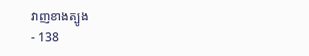វាញខាងត្បូង
- 138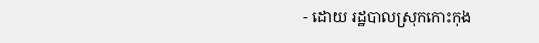- ដោយ រដ្ឋបាលស្រុកកោះកុង